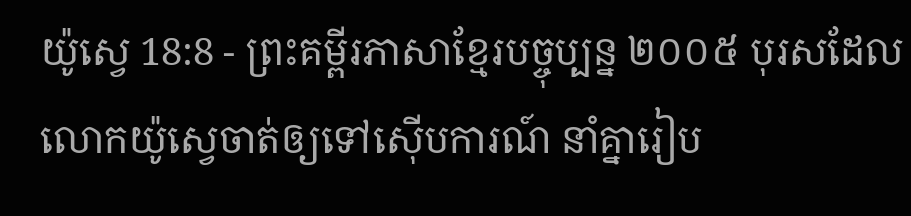យ៉ូស្វេ 18:8 - ព្រះគម្ពីរភាសាខ្មែរបច្ចុប្បន្ន ២០០៥ បុរសដែលលោកយ៉ូស្វេចាត់ឲ្យទៅស៊ើបការណ៍ នាំគ្នារៀប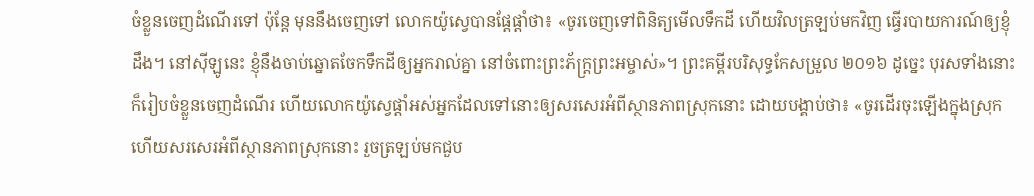ចំខ្លួនចេញដំណើរទៅ ប៉ុន្តែ មុននឹងចេញទៅ លោកយ៉ូស្វេបានផ្ដែផ្ដាំថា៖ «ចូរចេញទៅពិនិត្យមើលទឹកដី ហើយវិលត្រឡប់មកវិញ ធ្វើរបាយការណ៍ឲ្យខ្ញុំដឹង។ នៅស៊ីឡូនេះ ខ្ញុំនឹងចាប់ឆ្នោតចែកទឹកដីឲ្យអ្នករាល់គ្នា នៅចំពោះព្រះភ័ក្ត្រព្រះអម្ចាស់»។ ព្រះគម្ពីរបរិសុទ្ធកែសម្រួល ២០១៦ ដូច្នេះ បុរសទាំងនោះក៏រៀបចំខ្លួនចេញដំណើរ ហើយលោកយ៉ូស្វេផ្ដាំអស់អ្នកដែលទៅនោះឲ្យសរសេរអំពីស្ថានភាពស្រុកនោះ ដោយបង្គាប់ថា៖ «ចូរដើរចុះឡើងក្នុងស្រុក ហើយសរសេរអំពីស្ថានភាពស្រុកនោះ រួចត្រឡប់មកជួប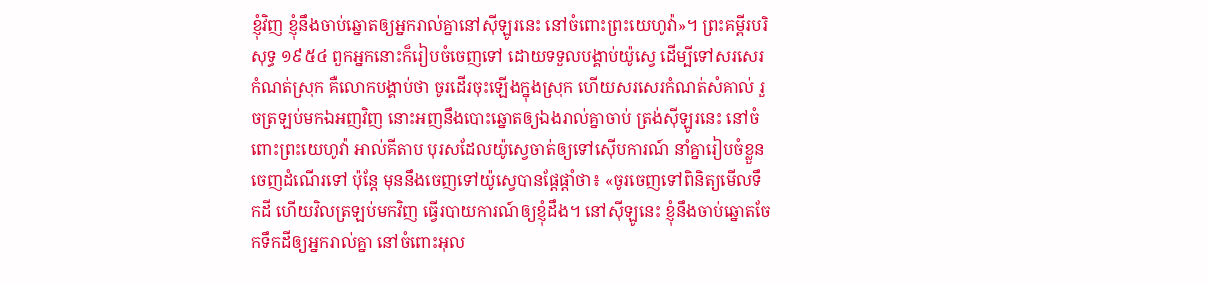ខ្ញុំវិញ ខ្ញុំនឹងចាប់ឆ្នោតឲ្យអ្នករាល់គ្នានៅស៊ីឡូរនេះ នៅចំពោះព្រះយេហូវ៉ា»។ ព្រះគម្ពីរបរិសុទ្ធ ១៩៥៤ ពួកអ្នកនោះក៏រៀបចំចេញទៅ ដោយទទួលបង្គាប់យ៉ូស្វេ ដើម្បីទៅសរសេរកំណត់ស្រុក គឺលោកបង្គាប់ថា ចូរដើរចុះឡើងក្នុងស្រុក ហើយសរសេរកំណត់សំគាល់ រួចត្រឡប់មកឯអញវិញ នោះអញនឹងបោះឆ្នោតឲ្យឯងរាល់គ្នាចាប់ ត្រង់ស៊ីឡូរនេះ នៅចំពោះព្រះយេហូវ៉ា អាល់គីតាប បុរសដែលយ៉ូស្វេចាត់ឲ្យទៅស៊ើបការណ៍ នាំគ្នារៀបចំខ្លួនចេញដំណើរទៅ ប៉ុន្តែ មុននឹងចេញទៅយ៉ូស្វេបានផ្តែផ្តាំថា៖ «ចូរចេញទៅពិនិត្យមើលទឹកដី ហើយវិលត្រឡប់មកវិញ ធ្វើរបាយការណ៍ឲ្យខ្ញុំដឹង។ នៅស៊ីឡូនេះ ខ្ញុំនឹងចាប់ឆ្នោតចែកទឹកដីឲ្យអ្នករាល់គ្នា នៅចំពោះអុល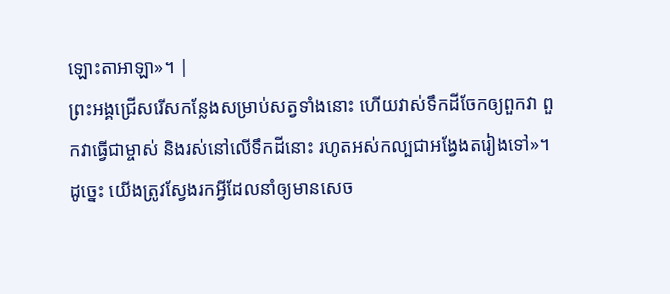ឡោះតាអាឡា»។ |
ព្រះអង្គជ្រើសរើសកន្លែងសម្រាប់សត្វទាំងនោះ ហើយវាស់ទឹកដីចែកឲ្យពួកវា ពួកវាធ្វើជាម្ចាស់ និងរស់នៅលើទឹកដីនោះ រហូតអស់កល្បជាអង្វែងតរៀងទៅ»។
ដូច្នេះ យើងត្រូវស្វែងរកអ្វីដែលនាំឲ្យមានសេច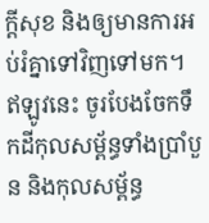ក្ដីសុខ និងឲ្យមានការអប់រំគ្នាទៅវិញទៅមក។
ឥឡូវនេះ ចូរបែងចែកទឹកដីកុលសម្ព័ន្ធទាំងប្រាំបួន និងកុលសម្ព័ន្ធ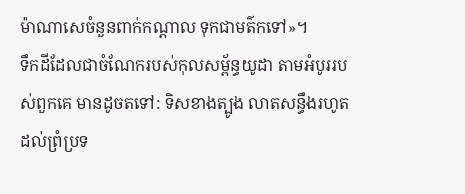ម៉ាណាសេចំនួនពាក់កណ្ដាល ទុកជាមត៌កទៅ»។
ទឹកដីដែលជាចំណែករបស់កុលសម្ព័ន្ធយូដា តាមអំបូររបស់ពួកគេ មានដូចតទៅ: ទិសខាងត្បូង លាតសន្ធឹងរហូតដល់ព្រំប្រទ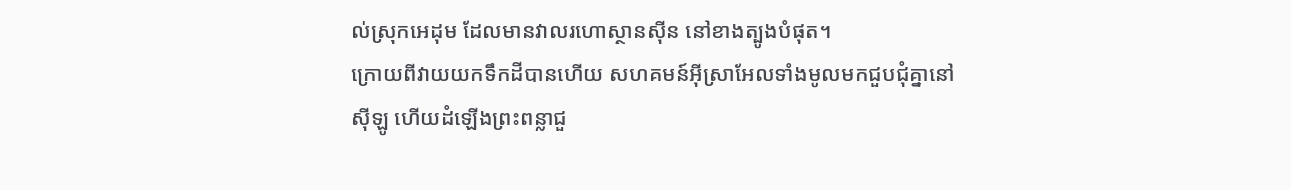ល់ស្រុកអេដុម ដែលមានវាលរហោស្ថានស៊ីន នៅខាងត្បូងបំផុត។
ក្រោយពីវាយយកទឹកដីបានហើយ សហគមន៍អ៊ីស្រាអែលទាំងមូលមកជួបជុំគ្នានៅស៊ីឡូ ហើយដំឡើងព្រះពន្លាជួ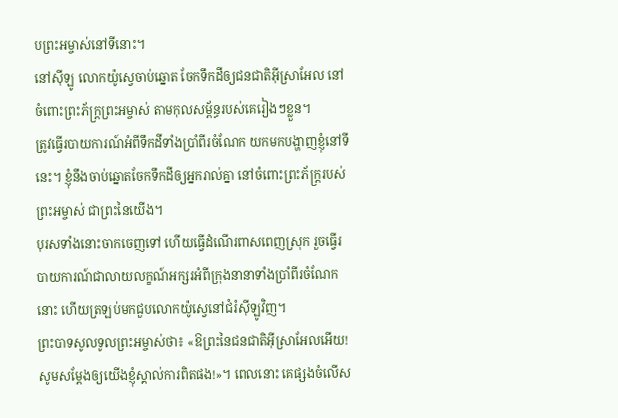បព្រះអម្ចាស់នៅទីនោះ។
នៅស៊ីឡូ លោកយ៉ូស្វេចាប់ឆ្នោត ចែកទឹកដីឲ្យជនជាតិអ៊ីស្រាអែល នៅចំពោះព្រះភ័ក្ត្រព្រះអម្ចាស់ តាមកុលសម្ព័ន្ធរបស់គេរៀងៗខ្លួន។
ត្រូវធ្វើរបាយការណ៍អំពីទឹកដីទាំងប្រាំពីរចំណែក យកមកបង្ហាញខ្ញុំនៅទីនេះ។ ខ្ញុំនឹងចាប់ឆ្នោតចែកទឹកដីឲ្យអ្នករាល់គ្នា នៅចំពោះព្រះភ័ក្ត្ររបស់ព្រះអម្ចាស់ ជាព្រះនៃយើង។
បុរសទាំងនោះចាកចេញទៅ ហើយធ្វើដំណើរពាសពេញស្រុក រួចធ្វើរបាយការណ៍ជាលាយលក្ខណ៍អក្សរអំពីក្រុងនានាទាំងប្រាំពីរចំណែកនោះ ហើយត្រឡប់មកជួបលោកយ៉ូស្វេនៅជំរំស៊ីឡូវិញ។
ព្រះបាទសូលទូលព្រះអម្ចាស់ថា៖ «ឱព្រះនៃជនជាតិអ៊ីស្រាអែលអើយ! សូមសម្តែងឲ្យយើងខ្ញុំស្គាល់ការពិតផង!»។ ពេលនោះ គេផ្សងចំលើស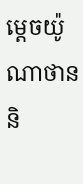ម្ដេចយ៉ូណាថាន និ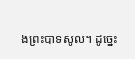ងព្រះបាទសូល។ ដូច្នេះ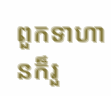ពួកទាហានក៏រួ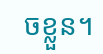ចខ្លួន។